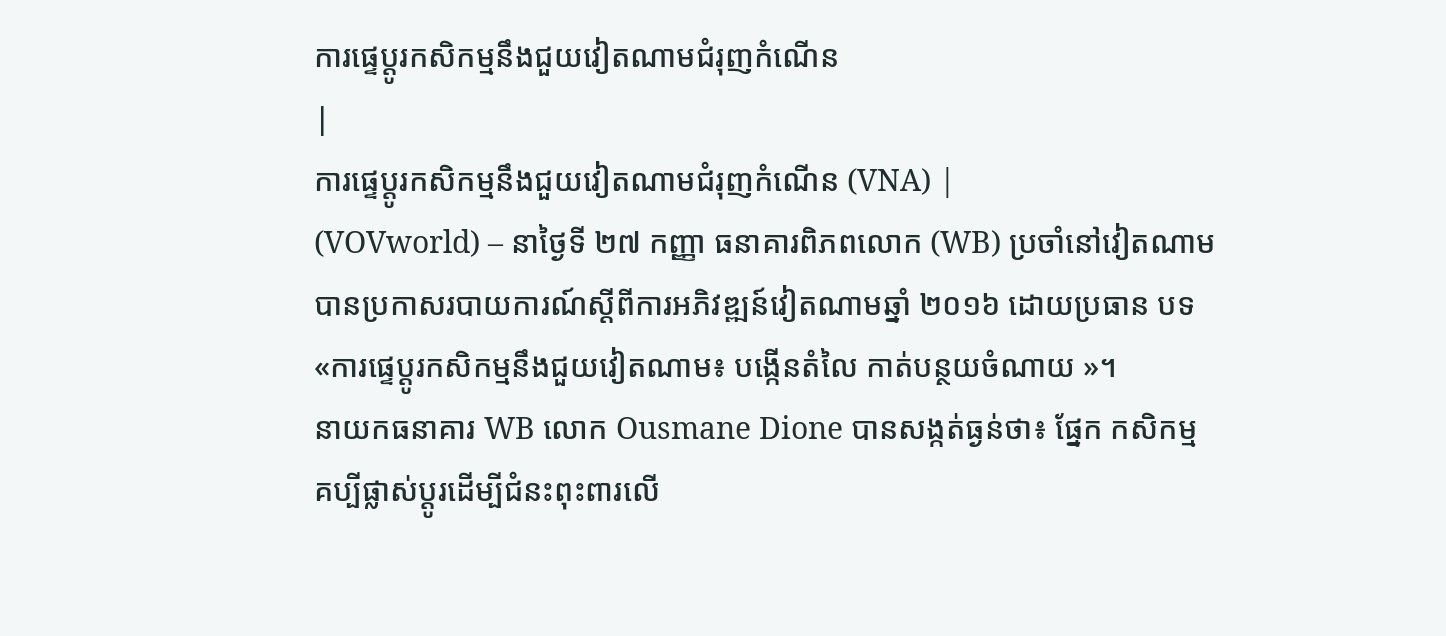ការផ្ទេប្តូរកសិកម្មនឹងជួយវៀតណាមជំរុញកំណើន
|
ការផ្ទេប្តូរកសិកម្មនឹងជួយវៀតណាមជំរុញកំណើន (VNA) |
(VOVworld) – នាថ្ងៃទី ២៧ កញ្ញា ធនាគារពិភពលោក (WB) ប្រចាំនៅវៀតណាម
បានប្រកាសរបាយការណ៍ស្តីពីការអភិវឌ្ឍន៍វៀតណាមឆ្នាំ ២០១៦ ដោយប្រធាន បទ
«ការផ្ទេប្តូរកសិកម្មនឹងជួយវៀតណាម៖ បង្កើនតំលៃ កាត់បន្ថយចំណាយ »។
នាយកធនាគារ WB លោក Ousmane Dione បានសង្កត់ធ្ងន់ថា៖ ផ្នែក កសិកម្ម
គប្បីផ្លាស់ប្តូរដើម្បីជំនះពុះពារលើ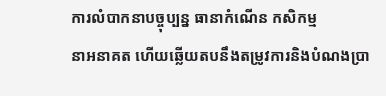ការលំបាកនាបច្ចុប្បន្ន ធានាកំណើន កសិកម្ម
នាអនាគត ហើយឆ្លើយតបនឹងតម្រូវការនិងបំណងប្រា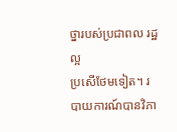ថ្នារបស់ប្រជាពល រដ្ឋល្អ
ប្រសើថែមទៀត។ របាយការណ៍បានវិភា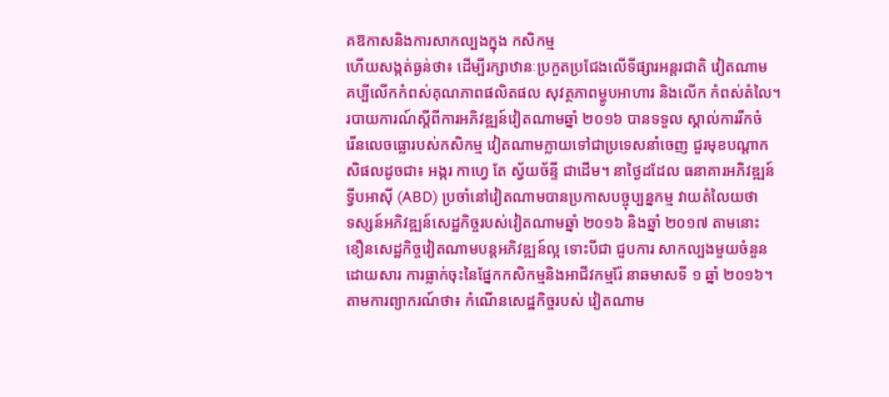គឱកាសនិងការសាកល្បងក្នុង កសិកម្ម
ហើយសង្កត់ធ្ងន់ថា៖ ដើម្បីរក្សាឋានៈប្រកួតប្រជែងលើទីផ្សារអន្តរជាតិ វៀតណាម
គប្បីលើកកំពស់គុណភាពផលិតផល សុវត្ថភាពម្ហូបអាហារ និងលើក កំពស់តំលៃ។
របាយការណ៍ស្តីពីការអភិវឌ្ឍន៍វៀតណាមឆ្នាំ ២០១៦ បានទទួល ស្គាល់ការរីកចំ
រើនលេចធ្លោរបស់កសិកម្ម វៀតណាមក្លាយទៅជាប្រទេសនាំចេញ ជួរមុខបណ្ដាក
សិផលដូចជា៖ អង្ករ កាហ្វេ តែ ស្វ័យច័ន្ទី ជាដើម។ នាថ្ងៃដដែល ធនាគារអភិវឌ្ឍន៍
ទ្វីបអាស៊ី (ABD) ប្រចាំនៅវៀតណាមបានប្រកាសបច្ចុប្បន្នកម្ម វាយតំលៃយថា
ទស្សន៍អភិវឌ្ឍន៍សេដ្ឋកិច្ចរបស់វៀតណាមឆ្នាំ ២០១៦ និងឆ្នាំ ២០១៧ តាមនោះ
ខឿនសេដ្ឋកិច្ចវៀតណាមបន្តអភិវឌ្ឍន៍ល្អ ទោះបីជា ជួបការ សាកល្បងមួយចំនួន
ដោយសារ ការធ្លាក់ចុះនៃផ្នែកកសិកម្មនិងអាជីវកម្មរ៉ែ នាឆមាសទី ១ ឆ្នាំ ២០១៦។
តាមការព្យាករណ៍ថា៖ កំណើនសេដ្ឋកិច្ចរបស់ វៀតណាម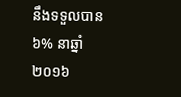នឹងទទួលបាន ៦% នាឆ្នាំ
២០១៦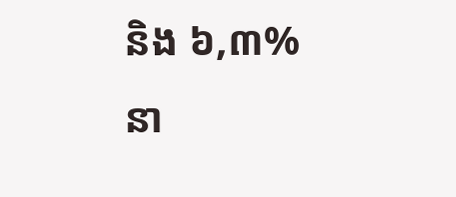និង ៦,៣% នា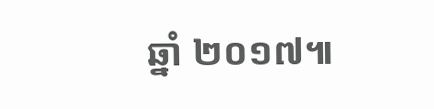ឆ្នាំ ២០១៧៕